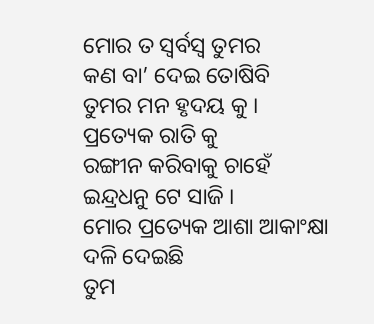ମୋର ତ ସ୍ୱର୍ବସ୍ଵ ତୁମର
କଣ ବା’ ଦେଇ ତୋଷିବି
ତୁମର ମନ ହୃଦୟ କୁ ।
ପ୍ରତ୍ୟେକ ରାତି କୁ
ରଙ୍ଗୀନ କରିବାକୁ ଚାହେଁ
ଇନ୍ଦ୍ରଧନୁ ଟେ ସାଜି ।
ମୋର ପ୍ରତ୍ୟେକ ଆଶା ଆକାଂକ୍ଷା
ଦଳି ଦେଇଛି
ତୁମ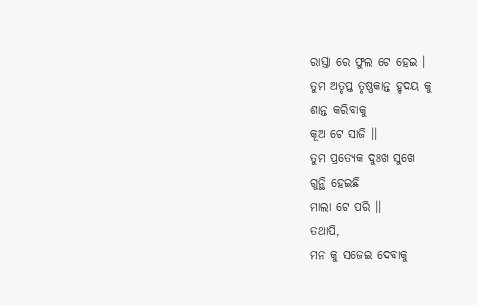ରାସ୍ତା ରେ ଫୁଲ ଟେ ହେଇ ।
ତୁମ ଅତୃପ୍ତ ତୃଷ୍ଣକାନ୍ତ ହୃଦୟ କୁ
ଶାନ୍ତ କରିବାକୁ
କୂଅ ଟେ ସାଜି ।।
ତୁମ ପ୍ରତ୍ୟେକ ଦୁଃଖ ସୁଖେ
ଗୁନ୍ଥି ହେଇଛି
ମାଲା ଟେ ପରି ।।
ତଥାପି,
ମନ କୁ ସଜେଇ ଦେବାକୁ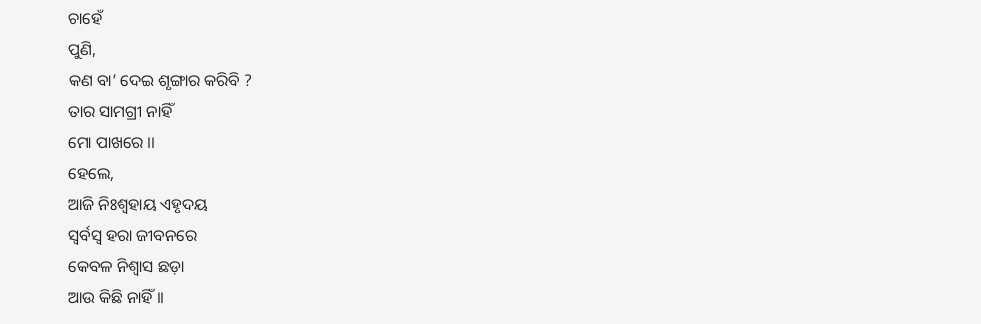ଚାହେଁ
ପୁଣି,
କଣ ବା’ ଦେଇ ଶୃଙ୍ଗାର କରିବି ?
ତାର ସାମଗ୍ରୀ ନାହିଁ
ମୋ ପାଖରେ ।।
ହେଲେ,
ଆଜି ନିଃଶ୍ଵହାୟ ଏହୃଦୟ
ସ୍ଵର୍ବସ୍ଵ ହରା ଜୀବନରେ
କେବଳ ନିଶ୍ବାସ ଛଡ଼ା
ଆଉ କିଛି ନାହିଁ ।।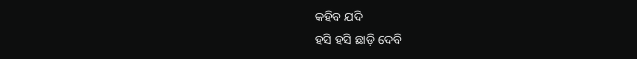କହିବ ଯଦି
ହସି ହସି ଛାଡ଼ି ଦେବି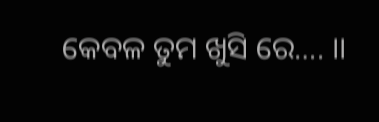କେବଳ ତୁମ ଖୁସି ରେ…. ।।